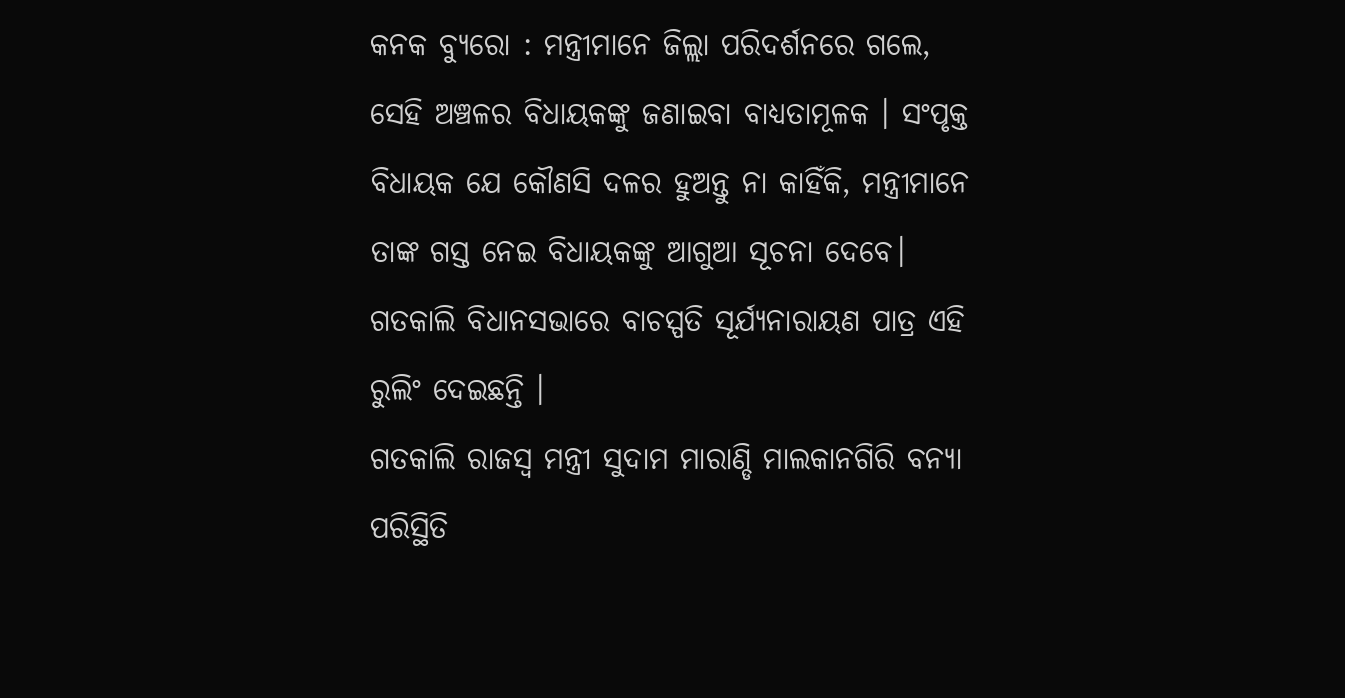କନକ ବ୍ୟୁରୋ : ମନ୍ତ୍ରୀମାନେ ଜିଲ୍ଲା ପରିଦର୍ଶନରେ ଗଲେ, ସେହି ଅଞ୍ଚଳର ବିଧାୟକଙ୍କୁ ଜଣାଇବା ବାଧ୍ୟତାମୂଳକ । ସଂପୃକ୍ତ ବିଧାୟକ ଯେ କୌଣସି ଦଳର ହୁଅନ୍ତୁ ନା କାହିଁକି, ମନ୍ତ୍ରୀମାନେ ତାଙ୍କ ଗସ୍ତ ନେଇ ବିଧାୟକଙ୍କୁ ଆଗୁଆ ସୂଚନା ଦେବେ। ଗତକାଲି ବିଧାନସଭାରେ ବାଚସ୍ପତି ସୂର୍ଯ୍ୟନାରାୟଣ ପାତ୍ର ଏହି ରୁଲିଂ ଦେଇଛନ୍ତି ।
ଗତକାଲି ରାଜସ୍ବ ମନ୍ତ୍ରୀ ସୁଦାମ ମାରାଣ୍ଡି ମାଲକାନଗିରି ବନ୍ୟା ପରିସ୍ଥିତି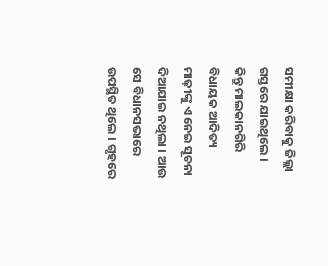ସମୀକ୍ଷା କରିବାକୁ ଜିଲ୍ଲା ଗସ୍ତରେ ଯାଇଥିଲେ । କିନ୍ତୁ ମାଲକାନଗିରି ବିଧାୟକ ଆଦିତ୍ୟ ମାଢ଼ୀଙ୍କୁ ଏ ନେଇ ସୂଚନା ଦିଆଯାଇ ନଥିଲା । ଆଉ ସେ ବିଧାନସଭାରେ ଉପସ୍ଥିତ ଥିଲେ । ଗୃହରେ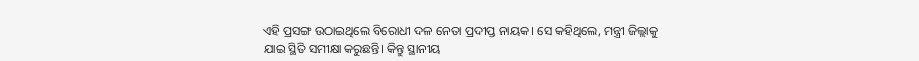ଏହି ପ୍ରସଙ୍ଗ ଉଠାଇଥିଲେ ବିରୋଧୀ ଦଳ ନେତା ପ୍ରଦୀପ୍ତ ନାୟକ। ସେ କହିଥିଲେ, ମନ୍ତ୍ରୀ ଜିଲ୍ଲାକୁ ଯାଇ ସ୍ଥିତି ସମୀକ୍ଷା କରୁଛନ୍ତି। କିନ୍ତୁ ସ୍ଥାନୀୟ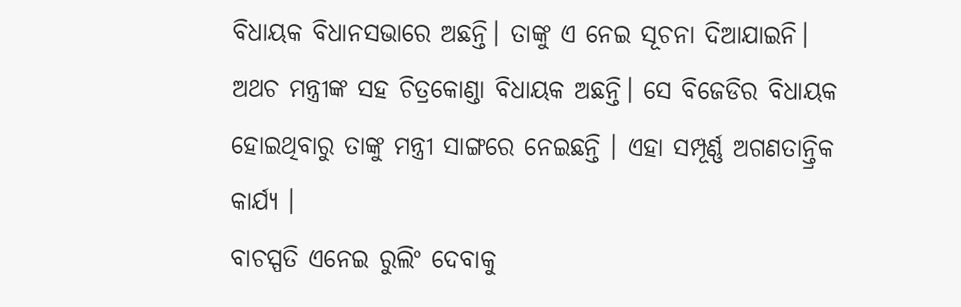ବିଧାୟକ ବିଧାନସଭାରେ ଅଛନ୍ତି। ତାଙ୍କୁ ଏ ନେଇ ସୂଚନା ଦିଆଯାଇନି। ଅଥଚ ମନ୍ତ୍ରୀଙ୍କ ସହ ଚିତ୍ରକୋଣ୍ଡା ବିଧାୟକ ଅଛନ୍ତି। ସେ ବିଜେଡିର ବିଧାୟକ ହୋଇଥିବାରୁ ତାଙ୍କୁ ମନ୍ତ୍ରୀ ସାଙ୍ଗରେ ନେଇଛନ୍ତି । ଏହା ସମ୍ପୂର୍ଣ୍ଣ ଅଗଣତାନ୍ତ୍ରିକ କାର୍ଯ୍ୟ ।
ବାଚସ୍ପତି ଏନେଇ ରୁଲିଂ ଦେବାକୁ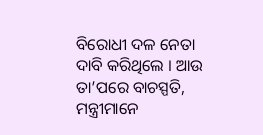ବିରୋଧୀ ଦଳ ନେତା ଦାବି କରିଥିଲେ । ଆଉ ତା’ପରେ ବାଚସ୍ପତି, ମନ୍ତ୍ରୀମାନେ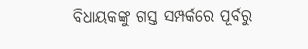ବିଧାୟକଙ୍କୁ ଗସ୍ତ ସମ୍ପର୍କରେ ପୂର୍ବରୁ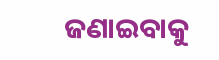ଜଣାଇବାକୁ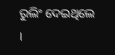ରୁଲିଂ ଦେଇଥିଲେ ।